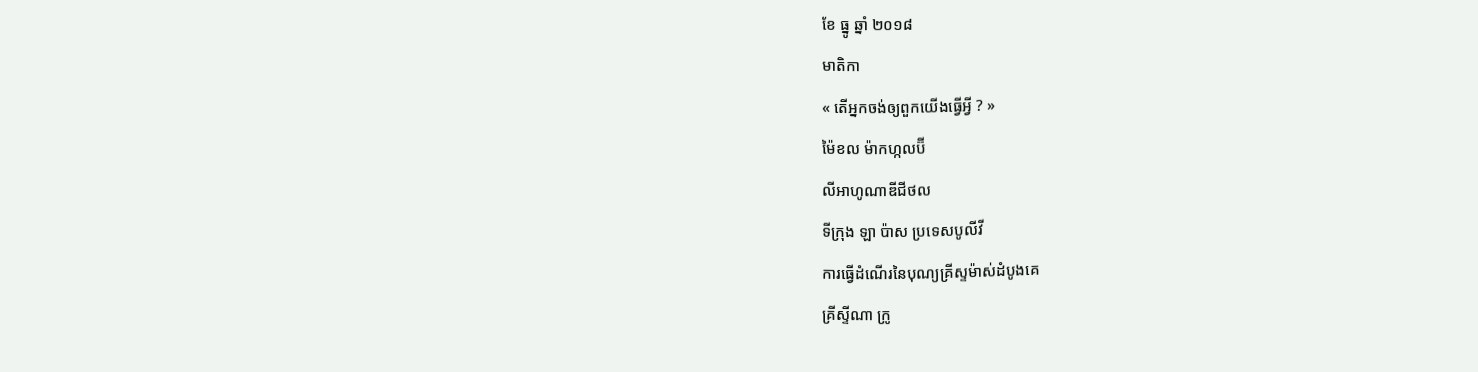ខែ ធ្នូ ឆ្នាំ ២០១៨
មាតិកា
« តើអ្នកចង់ឲ្យពួកយើងធ្វើអ្វី ? »
ម៉ៃខល ម៉ាកហ្កលប៊ី
លីអាហូណាឌីជីថល
ទីក្រុង ឡា ប៉ាស ប្រទេសបូលីវី
ការធ្វើដំណើរនៃបុណ្យគ្រីស្ទម៉ាស់ដំបូងគេ
គ្រីស្ទីណា ក្រូ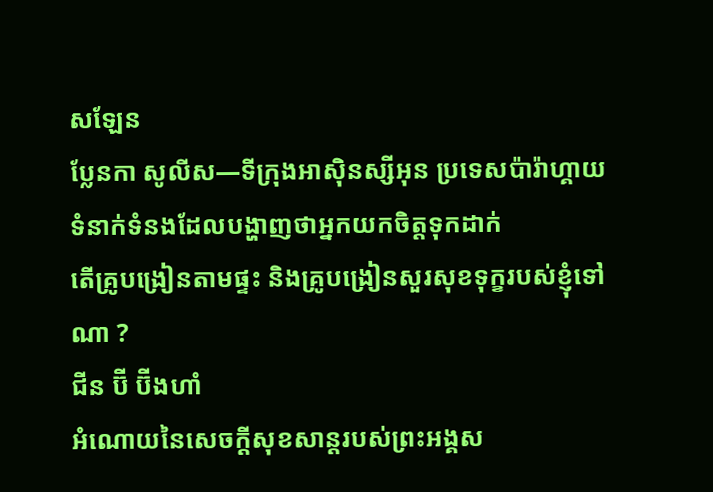សឡែន
ប្លែនកា សូលីស—ទីក្រុងអាស៊ិនស្សីអុន ប្រទេសប៉ារ៉ាហ្គាយ
ទំនាក់ទំនងដែលបង្ហាញថាអ្នកយកចិត្តទុកដាក់
តើគ្រូបង្រៀនតាមផ្ទះ និងគ្រូបង្រៀនសួរសុខទុក្ខរបស់ខ្ញុំទៅណា ?
ជីន ប៊ី ប៊ីងហាំ
អំណោយនៃសេចក្តីសុខសាន្តរបស់ព្រះអង្គស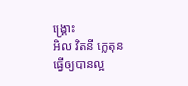ង្គ្រោះ
អិល វិតនី ក្លេតុន
ធ្វើឲ្យបានល្អ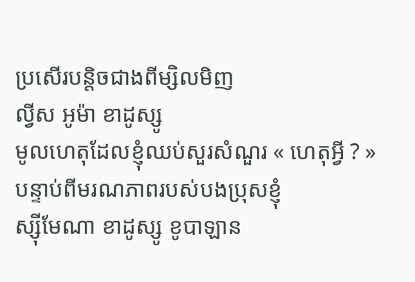ប្រសើរបន្តិចជាងពីម្សិលមិញ
ល្វីស អូម៉ា ខាដូស្សូ
មូលហេតុដែលខ្ញុំឈប់សួរសំណួរ « ហេតុអ្វី ? » បន្ទាប់ពីមរណភាពរបស់បងប្រុសខ្ញុំ
ស្ស៊ីមែណា ខាដូស្សូ ខូបាឡាន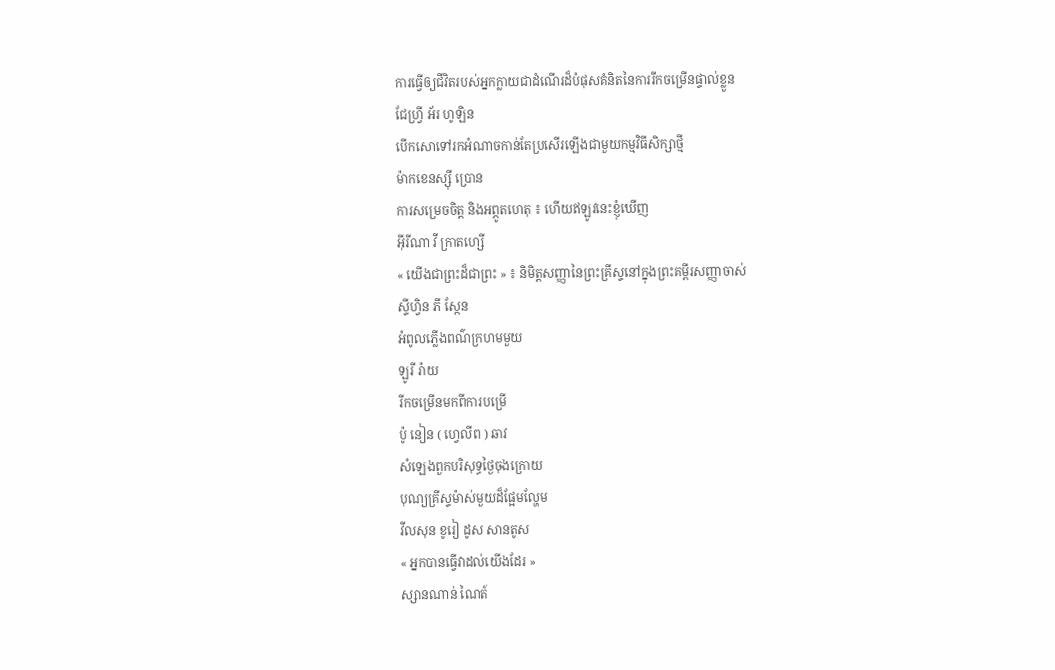ការធ្វើឲ្យជីវិតរបស់អ្នកក្លាយជាដំណើរដ៏បំផុសគំនិតនៃការរីកចម្រើនផ្ទាល់ខ្លួន
ជែហ្វ្រី អ័រ ហូឡិន
បើកសោទៅរកអំណាចកាន់តែប្រសើរឡើងជាមួយកម្មវិធីសិក្សាថ្មី
ម៉ាកខេនស្ស៊ី ប្រោន
ការសម្រេចចិត្ត និងអព្ភូតហេតុ ៖ ហើយឥឡូវនេះខ្ញុំឃើញ
អ៊ីរីណា វី ក្រាតហ្សើ
« យើងជាព្រះដ៏ជាព្រះ » ៖ និមិត្តសញ្ញានៃព្រះគ្រីស្ទនៅក្នុងព្រះគម្ពីរសញ្ញាចាស់
ស្ទីហ្វិន ភី ស្កែន
អំពូលភ្លើងពណ៌ក្រហមមួយ
ឡូរី រ៉ាយ
រីកចម្រើនមកពីការបម្រើ
ប៉ូ នៀន ( ហ្វេលីព ) ឆាវ
សំឡេងពួកបរិសុទ្ធថ្ងៃចុងក្រោយ
បុណ្យគ្រីស្ទម៉ាស់មួយដ៏ផ្អែមល្ហែម
វីលសុន ខូរៀ ដូស សានតូស
« អ្នកបានធ្វើវាដល់យើងដែរ »
ស្សានណាន់ ណៃត៍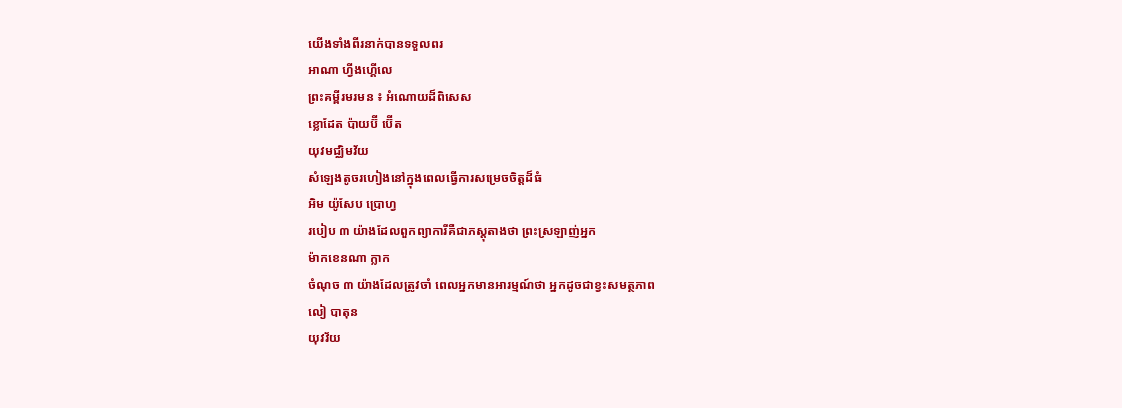យើងទាំងពីរនាក់បានទទួលពរ
អាណា ហ្វីងហ្គើលេ
ព្រះគម្ពីរមរមន ៖ អំណោយដ៏ពិសេស
ខ្លោដែត ប៉ាយប៊ី ប៊ើត
យុវមជ្ឈិមវ័យ
សំឡេងតូចរហៀងនៅក្នុងពេលធ្វើការសម្រេចចិត្តដ៏ធំ
អិម យ៉ូសែប ប្រោហ្វ
របៀប ៣ យ៉ាងដែលពួកព្យាការីគឺជាភស្តុតាងថា ព្រះស្រឡាញ់អ្នក
ម៉ាកខេនណា ក្លាក
ចំណុច ៣ យ៉ាងដែលត្រូវចាំ ពេលអ្នកមានអារម្មណ៍ថា អ្នកដូចជាខ្វះសមត្ថភាព
លៀ បាតុន
យុវវ័យ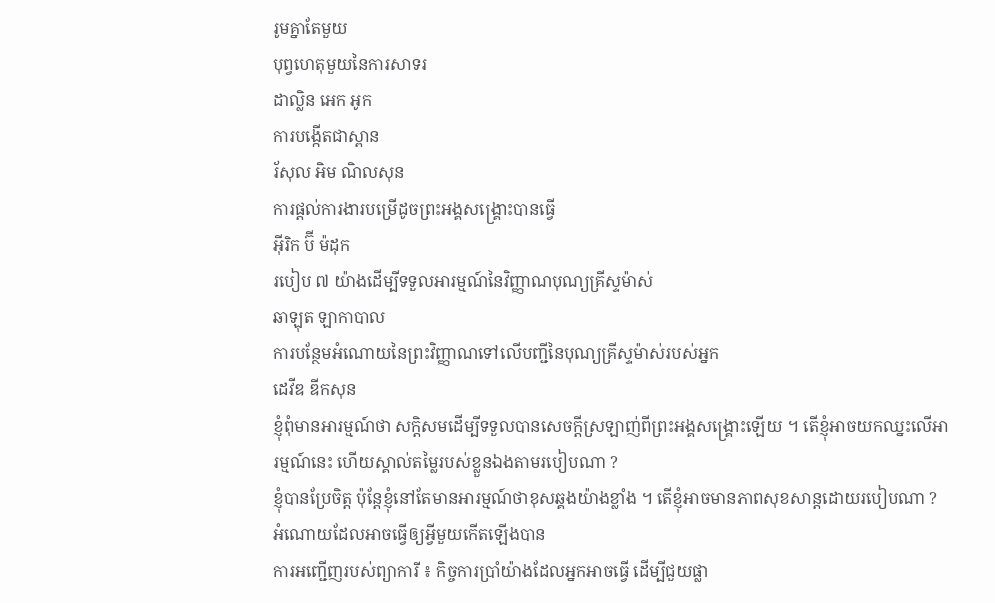រូមគ្នាតែមួយ
បុព្វហេតុមួយនៃការសាទរ
ដាល្លិន អេក អូក
ការបង្កើតជាស្ពាន
រ័សុល អិម ណិលសុន
ការផ្តល់ការងារបម្រើដូចព្រះអង្គសង្គ្រោះបានធ្វើ
អ៊ីរិក ប៊ី ម៉ដុក
របៀប ៧ យ៉ាងដើម្បីទទួលអារម្មណ៍នៃវិញ្ញាណបុណ្យគ្រីស្ទម៉ាស់
ឆាឡុត ឡាកាបាល
ការបន្ថែមអំណោយនៃព្រះវិញ្ញាណទៅលើបញ្ជីនៃបុណ្យគ្រីស្ទម៉ាស់របស់អ្នក
ដេវីឌ ឌីកសុន
ខ្ញុំពុំមានអារម្មណ៍ថា សក្ដិសមដើម្បីទទួលបានសេចក្ដីស្រឡាញ់ពីព្រះអង្គសង្គ្រោះឡើយ ។ តើខ្ញុំអាចយកឈ្នះលើអារម្មណ៍នេះ ហើយស្គាល់តម្លៃរបស់ខ្លួនឯងតាមរបៀបណា ?
ខ្ញុំបានប្រែចិត្ត ប៉ុន្តែខ្ញុំនៅតែមានអារម្មណ៍ថាខុសឆ្គងយ៉ាងខ្លាំង ។ តើខ្ញុំអាចមានភាពសុខសាន្តដោយរបៀបណា ?
អំណោយដែលអាចធ្វើឲ្យអ្វីមួយកើតឡើងបាន
ការអញ្ជើញរបស់ព្យាការី ៖ កិច្ចការប្រាំយ៉ាងដែលអ្នកអាចធ្វើ ដើម្បីជួយផ្លា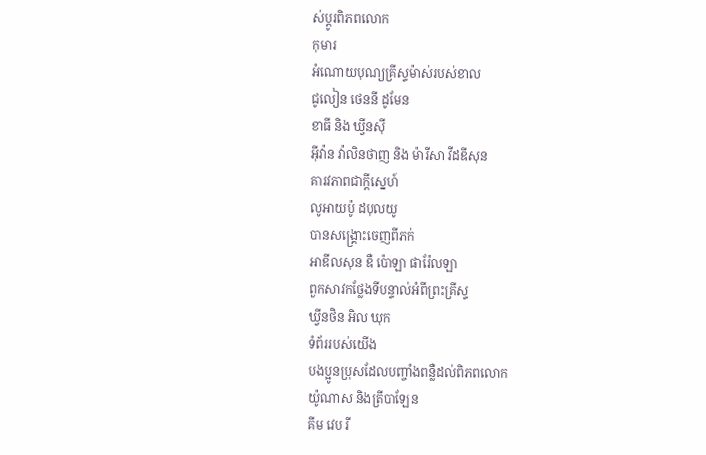ស់ប្តូរពិភពលោក
កុមារ
អំណោយបុណ្យគ្រីស្ទម៉ាស់របស់ខាល
ជូលៀន ថេននី ដូមែន
ខាធី និង ឃ្វីនស៊ី
អ៊ីវ៉ាន វ៉ាលិនថាញ និង ម៉ារីសា វីដឌីសុន
គារវភាពជាក្តីស្នេហ៍
លូអាយប៉ូ ដបុលយូ
បានសង្គ្រោះចេញពីភក់
អាឌីលសុន ឌឺ ប៉ោឡា ផារ៉ែលឡា
ពួកសាវកថ្លែងទីបន្ទាល់អំពីព្រះគ្រីស្ទ
ឃ្វីនថិន អិល ឃុក
ទំព័ររបស់យើង
បងប្អូនប្រុសដែលបញ្ចាំងពន្លឺដល់ពិភពលោក
យ៉ូណាស និងត្រីបាឡែន
គីម វេប រី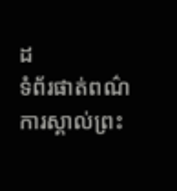ដ
ទំព័រផាត់ពណ៌
ការស្គាល់ព្រះ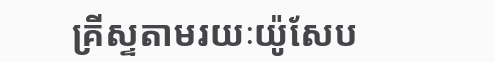គ្រីស្ទតាមរយៈយ៉ូសែប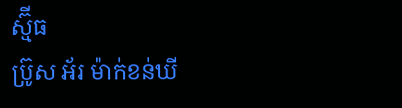ស្ម៊ីធ
ប្រ៊ូស អ័រ ម៉ាក់ខន់ឃី